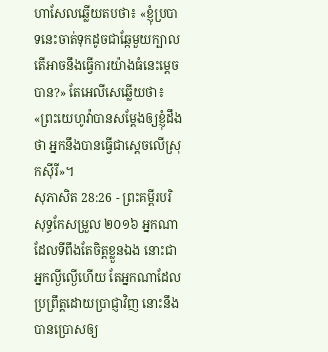ហាសែលឆ្លើយតបថា៖ «ខ្ញុំប្របាទនេះចាត់ទុកដូចជាឆ្កែមួយក្បាល តើអាចនឹងធ្វើការយ៉ាងធំនេះម្ដេចបាន?» តែអេលីសេឆ្លើយថា៖ «ព្រះយេហូវ៉ាបានសម្ដែងឲ្យខ្ញុំដឹងថា អ្នកនឹងបានធ្វើជាស្តេចលើស្រុកស៊ីរី»។
សុភាសិត 28:26 - ព្រះគម្ពីរបរិសុទ្ធកែសម្រួល ២០១៦ អ្នកណាដែលទីពឹងតែចិត្តខ្លួនឯង នោះជាអ្នកល្ងីល្ងើហើយ តែអ្នកណាដែលប្រព្រឹត្តដោយប្រាជ្ញាវិញ នោះនឹងបានប្រោសឲ្យ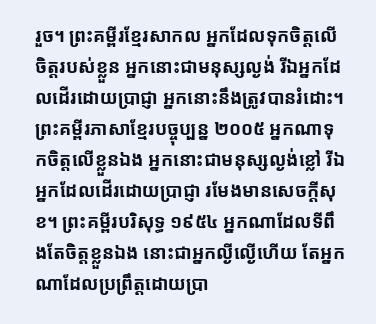រួច។ ព្រះគម្ពីរខ្មែរសាកល អ្នកដែលទុកចិត្តលើចិត្តរបស់ខ្លួន អ្នកនោះជាមនុស្សល្ងង់ រីឯអ្នកដែលដើរដោយប្រាជ្ញា អ្នកនោះនឹងត្រូវបានរំដោះ។ ព្រះគម្ពីរភាសាខ្មែរបច្ចុប្បន្ន ២០០៥ អ្នកណាទុកចិត្តលើខ្លួនឯង អ្នកនោះជាមនុស្សល្ងង់ខ្លៅ រីឯអ្នកដែលដើរដោយប្រាជ្ញា រមែងមានសេចក្ដីសុខ។ ព្រះគម្ពីរបរិសុទ្ធ ១៩៥៤ អ្នកណាដែលទីពឹងតែចិត្តខ្លួនឯង នោះជាអ្នកល្ងីល្ងើហើយ តែអ្នកណាដែលប្រព្រឹត្តដោយប្រា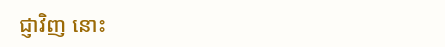ជ្ញាវិញ នោះ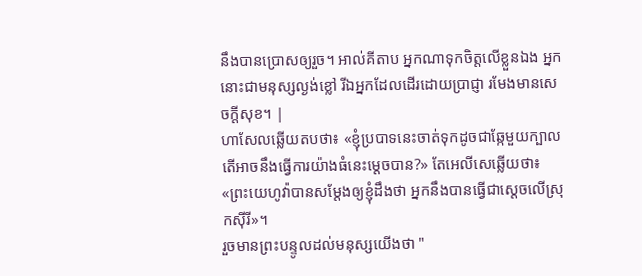នឹងបានប្រោសឲ្យរួច។ អាល់គីតាប អ្នកណាទុកចិត្តលើខ្លួនឯង អ្នកនោះជាមនុស្សល្ងង់ខ្លៅ រីឯអ្នកដែលដើរដោយប្រាជ្ញា រមែងមានសេចក្ដីសុខ។ |
ហាសែលឆ្លើយតបថា៖ «ខ្ញុំប្របាទនេះចាត់ទុកដូចជាឆ្កែមួយក្បាល តើអាចនឹងធ្វើការយ៉ាងធំនេះម្ដេចបាន?» តែអេលីសេឆ្លើយថា៖ «ព្រះយេហូវ៉ាបានសម្ដែងឲ្យខ្ញុំដឹងថា អ្នកនឹងបានធ្វើជាស្តេចលើស្រុកស៊ីរី»។
រួចមានព្រះបន្ទូលដល់មនុស្សយើងថា "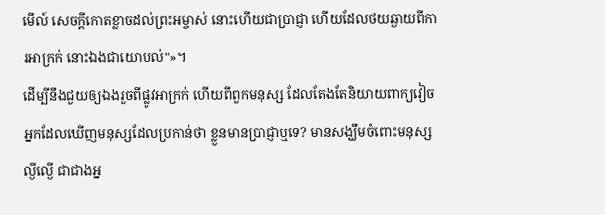មើល៍ សេចក្ដីកោតខ្លាចដល់ព្រះអម្ចាស់ នោះហើយជាប្រាជ្ញា ហើយដែលថយឆ្ងាយពីការអាក្រក់ នោះឯងជាយោបល់"»។
ដើម្បីនឹងជួយឲ្យឯងរួចពីផ្លូវអាក្រក់ ហើយពីពួកមនុស្ស ដែលតែងតែនិយាយពាក្យវៀច
អ្នកដែលឃើញមនុស្សដែលប្រកាន់ថា ខ្លួនមានប្រាជ្ញាឬទេ? មានសង្ឃឹមចំពោះមនុស្សល្ងីល្ងើ ជាជាងអ្ន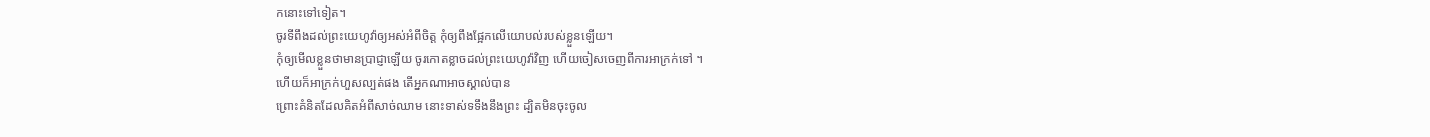កនោះទៅទៀត។
ចូរទីពឹងដល់ព្រះយេហូវ៉ាឲ្យអស់អំពីចិត្ត កុំឲ្យពឹងផ្អែកលើយោបល់របស់ខ្លួនឡើយ។
កុំឲ្យមើលខ្លួនថាមានប្រាជ្ញាឡើយ ចូរកោតខ្លាចដល់ព្រះយេហូវ៉ាវិញ ហើយចៀសចេញពីការអាក្រក់ទៅ ។
ហើយក៏អាក្រក់ហួសល្បត់ផង តើអ្នកណាអាចស្គាល់បាន
ព្រោះគំនិតដែលគិតអំពីសាច់ឈាម នោះទាស់ទទឹងនឹងព្រះ ដ្បិតមិនចុះចូល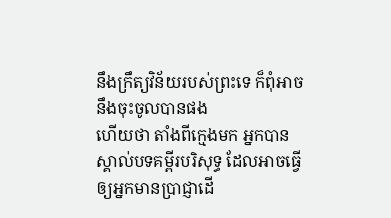នឹងក្រឹត្យវិន័យរបស់ព្រះទេ ក៏ពុំអាចនឹងចុះចូលបានផង
ហើយថា តាំងពីក្មេងមក អ្នកបានស្គាល់បទគម្ពីរបរិសុទ្ធ ដែលអាចធ្វើឲ្យអ្នកមានប្រាជ្ញាដើ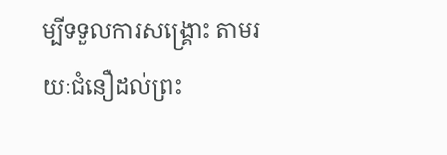ម្បីទទួលការសង្គ្រោះ តាមរយៈជំនឿដល់ព្រះ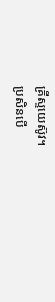គ្រីស្ទយេស៊ូវ។
ប្រសិនបើ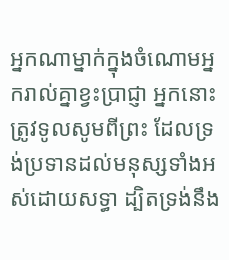អ្នកណាម្នាក់ក្នុងចំណោមអ្នករាល់គ្នាខ្វះប្រាជ្ញា អ្នកនោះត្រូវទូលសូមពីព្រះ ដែលទ្រង់ប្រទានដល់មនុស្សទាំងអស់ដោយសទ្ធា ដ្បិតទ្រង់នឹង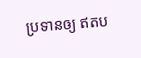ប្រទានឲ្យ ឥតប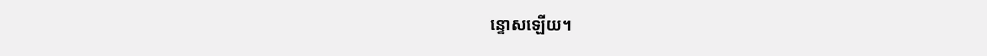ន្ទោសឡើយ។